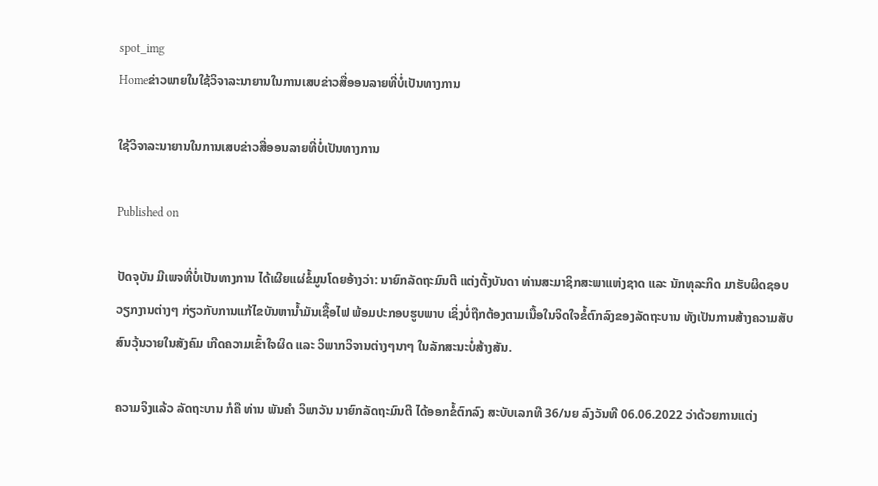spot_img
Homeຂ່າວພາຍໃນໃຊ້ວິຈາລະນາຍານໃນການເສບຂ່າວສື່ອອນລາຍທີ່ບໍ່ເປັນທາງການ

ໃຊ້ວິຈາລະນາຍານໃນການເສບຂ່າວສື່ອອນລາຍທີ່ບໍ່ເປັນທາງການ

Published on

ປັດຈຸບັນ ມີເພຈທີ່ບໍ່ເປັນທາງການ ໄດ້ເຜີຍແຜ່ຂໍ້ມູນໂດຍອ້າງວ່າ: ນາຍົກລັດຖະມົນຕີ ແຕ່ງຕັ້ງບັນດາ ທ່ານສະມາຊິກສະພາແຫ່ງຊາດ ແລະ ນັກທຸລະກິດ ມາຮັບຜິດຊອບວຽກງານຕ່າງໆ ກ່ຽວກັບການແກ້ໄຂບັນຫານ້ຳມັນເຊື້ອໄຟ ພ້ອມປະກອບຮູບພາບ ເຊິ່ງບໍ່ຖືກຕ້ອງຕາມເນື້ອໃນຈິດໃຈຂໍ້ຕົກລົງຂອງລັດຖະບານ ທັງເປັນການສ້າງຄວາມສັບສົນວຸ້ນວາຍໃນສັງຄົມ ເກີດຄວາມເຂົ້າໃຈຜິດ ແລະ ວິພາກວິຈານຕ່າງໆນາໆ ໃນລັກສະນະບໍ່ສ້າງສັນ.

ຄວາມຈິງແລ້ວ ລັດຖະບານ ກໍຄື ທ່ານ ພັນຄຳ ວິພາວັນ ນາຍົກລັດຖະມົນຕີ ໄດ້ອອກຂໍ້ຕົກລົງ ສະບັບເລກທີ 36/ນຍ ລົງວັນທີ 06.06.2022 ວ່າດ້ວຍການແຕ່ງ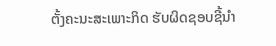ຕັ້ງຄະນະສະເພາະກິດ ຮັບຜິດຊອບຊີ້ນຳ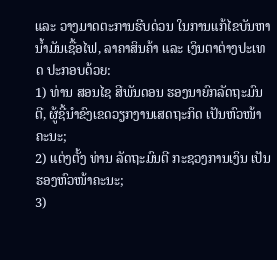ແລະ ວາງມາດຕະການຮີບດ່ວນ ໃນການແກ້ໄຂບັນຫານ້ຳມັນເຊື້ອໄຟ, ລາຄາສິນຄ້າ ແລະ ເງິນຕາຕ່າງປະເທດ ປະກອບດ້ວຍ:
1) ທ່ານ ສອນໄຊ ສີພັນດອນ ຮອງນາຍົກລັດຖະມົນຕີ, ຜູ້ຊີ້ນຳຂົງເຂດວຽກງານເສດຖະກິດ ເປັນຫົວໜ້າຄະນະ;
2) ແຕ່ງຕັ້ງ ທ່ານ ລັດຖະມົນຕີ ກະຊວງການເງິນ ເປັນຮອງຫົວໜ້າຄະນະ;
3)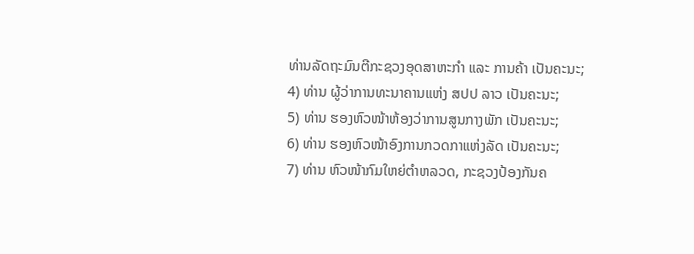ທ່ານລັດຖະມົນຕີກະຊວງອຸດສາຫະກຳ ແລະ ການຄ້າ ເປັນຄະນະ;
4) ທ່ານ ຜູ້ວ່າການທະນາຄານແຫ່ງ ສປປ ລາວ ເປັນຄະນະ;
5) ທ່ານ ຮອງຫົວໜ້າຫ້ອງວ່າການສູນກາງພັກ ເປັນຄະນະ;
6) ທ່ານ ຮອງຫົວໜ້າອົງການກວດກາແຫ່ງລັດ ເປັນຄະນະ;
7) ທ່ານ ຫົວໜ້າກົມໃຫຍ່ຕຳຫລວດ, ກະຊວງປ້ອງກັນຄ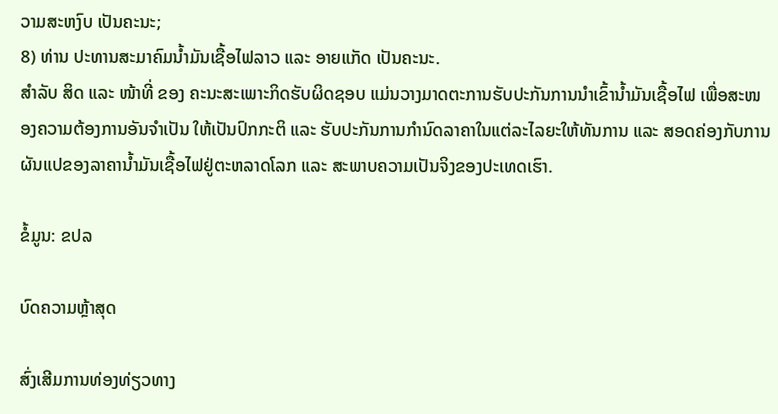ວາມສະຫງົບ ເປັນຄະນະ;
8) ທ່ານ ປະທານສະມາຄົມນໍ້າມັນເຊື້ອໄຟລາວ ແລະ ອາຍແກັດ ເປັນຄະນະ.
ສໍາລັບ ສິດ ແລະ ໜ້າທີ່ ຂອງ ຄະນະສະເພາະກິດຮັບຜິດຊອບ ແມ່ນວາງມາດຕະການຮັບປະກັນການນຳເຂົ້ານໍ້າມັນເຊື້ອໄຟ ເພື່ອສະໜອງຄວາມຕ້ອງການອັນຈຳເປັນ ໃຫ້ເປັນປົກກະຕິ ແລະ ຮັບປະກັນການກໍານົດລາຄາໃນແຕ່ລະໄລຍະໃຫ້ທັນການ ແລະ ສອດຄ່ອງກັບການຜັນແປຂອງລາຄານ້ຳມັນເຊື້ອໄຟຢູ່ຕະຫລາດໂລກ ແລະ ສະພາບຄວາມເປັນຈິງຂອງປະເທດເຮົາ.

ຂໍ້ມູນ: ຂປລ

ບົດຄວາມຫຼ້າສຸດ

ສົ່ງເສີມການທ່ອງທ່ຽວທາງ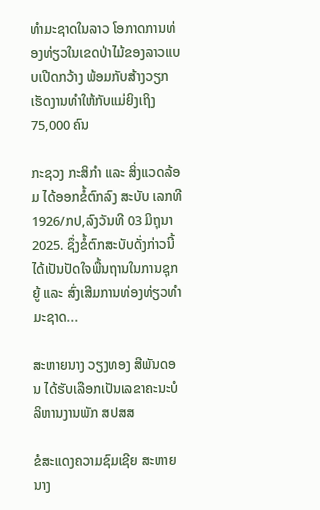ທຳມະຊາດໃນລາວ ໂອກາດການທ່ອງທ່ຽວໃນເຂດປ່າໄມ້ຂອງລາວແບບເປີດກວ້າງ ພ້ອມກັບສ້າງວຽກເຮັດງານທຳໃຫ້ກັບແມ່ຍິງເຖິງ 75,000 ຄົນ

ກະຊວງ ກະສິກໍາ ແລະ ສິ່ງແວດລ້ອມ ໄດ້ອອກຂໍ້ຕົກລົງ ສະບັບ ເລກທີ 1926/ກປ,ລົງວັນທີ 03 ມິຖຸນາ 2025. ຊຶ່ງຂໍ້ຕົກສະບັບດັ່ງກ່າວນີ້ໄດ້ເປັນປັດໃຈພື້ນຖານໃນການຊຸກຍູ້ ແລະ ສົ່ງເສີມການທ່ອງທ່ຽວທຳມະຊາດ...

ສະຫາຍນາງ ວຽງທອງ ສີພັນດອນ ໄດ້ຮັບເລືອກເປັນເລຂາຄະນະບໍລິຫານງານພັກ ສປສສ

ຂໍສະແດງຄວາມຊົມເຊີຍ ສະຫາຍນາງ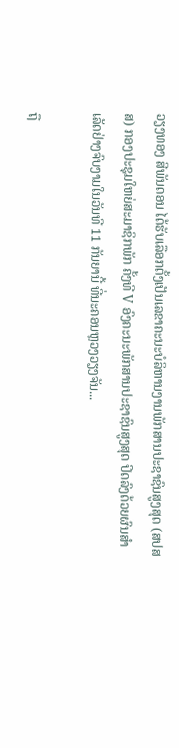ວຽງທອງ ສີພັນດອນ ໄດ້ຮັບເລືອກຕັ້ງເປັນເລຂາຄະນະບໍລິຫານງານພັກສານປະຊາຊົນສູງສຸດ (ສປສສ) ກອງປະຊຸມໃຫຍ່ສະມາຊິກພັກ ຄັ້ງທີ V ອົງຄະນະພັກສານປະຊາຊົນສູງສຸດ ປິດລົງດ້ວຍຜົນສຳ ເລັດຢ່າງຈົບງາມໃນວັນທີ 11 ກັນຍານີ້ ທີ່ນະຄອນຫຼວງວຽງຈັນ...

ຖື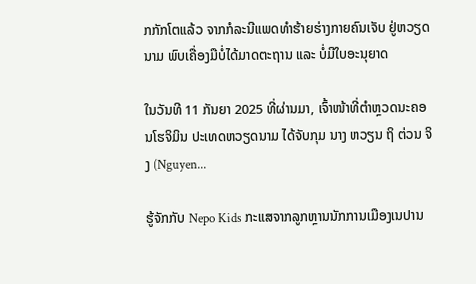ກກັກໂຕແລ້ວ ຈາກກໍລະນີແພດທຳຮ້າຍຮ່າງກາຍຄົນເຈັບ ຢູ່ຫວຽດນາມ ພົບເຄື່ອງມືບໍ່ໄດ້ມາດຕະຖານ ແລະ ບໍ່ມີໃບອະນຸຍາດ

ໃນວັນທີ 11 ກັນຍາ 2025 ທີ່ຜ່ານມາ, ເຈົ້າໜ້າທີ່ຕຳຫຼວດນະຄອນໂຮຈິມິນ ປະເທດຫວຽດນາມ ໄດ້ຈັບກຸມ ນາງ ຫວຽນ ຖິ ຕ່ວນ ຈິງ (Nguyen...

ຮູ້ຈັກກັບ Nepo Kids ກະແສຈາກລູກຫຼານນັກການເມືອງເນປານ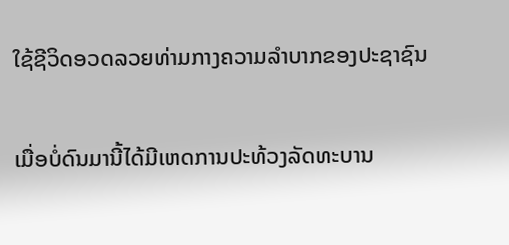ໃຊ້ຊີວິດອວດລວຍທ່າມກາງຄວາມລຳບາກຂອງປະຊາຊົນ

ເມື່ອບໍ່ດົນມານີ້ໄດ້ມີເຫດການປະທ້ວງລັດທະບານ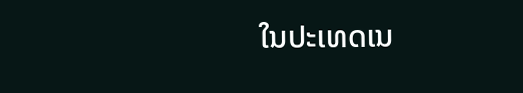ໃນປະເທດເນ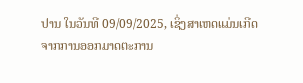ປານ ໃນວັນທີ 09/09/2025, ເຊິ່ງສາເຫດແມ່ນເກີດຈາກການອອກມາດຕະການ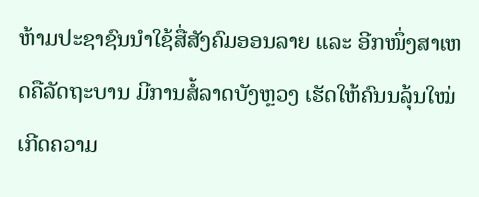ຫ້າມປະຊາຊົນນໍາໃຊ້ສື່ສັງຄົມອອນລາຍ ແລະ ອີກໜຶ່ງສາເຫດຄືລັດຖະບານ ມີການສໍ້ລາດບັງຫຼວງ ເຮັດໃຫ້ຄົນນລຸ້ນໃໝ່ເກີດຄວາມ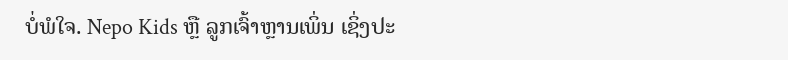ບໍ່ພໍໃຈ. Nepo Kids ຫຼື ລູກເຈົ້າຫຼານເພິ່ນ ເຊິ່ງປະ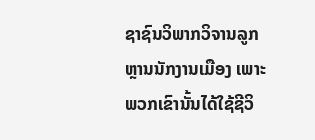ຊາຊົນວິພາກວິຈານລູກຫຼານນັກງານເມືອງ ເພາະພວກເຂົານັ້ນໄດ້ໃຊ້ຊີວິ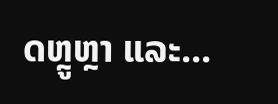ດຫຼູຫຼາ ແລະ...